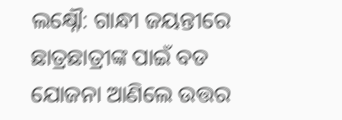ଲକ୍ଷ୍ନୌ: ଗାନ୍ଧୀ ଜୟନ୍ତୀରେ ଛାତ୍ରଛାତ୍ରୀଙ୍କ ପାଇଁ ବଡ ଯୋଜନା ଆଣିଲେ ଉତ୍ତର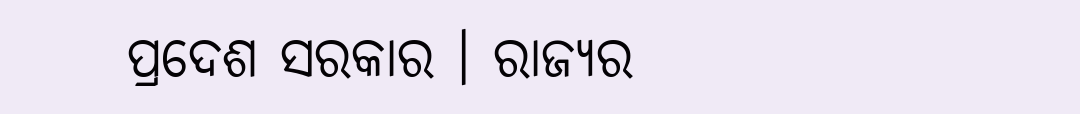ପ୍ରଦେଶ ସରକାର । ରାଜ୍ୟର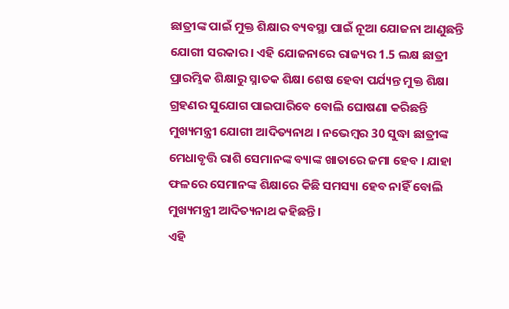ଛାତ୍ରୀଙ୍କ ପାଇଁ ମୁକ୍ତ ଶିକ୍ଷାର ବ୍ୟବସ୍ଥା ପାଇଁ ନୂଆ ଯୋଜନା ଆଣୁଛନ୍ତି ଯୋଗୀ ସରକାର । ଏହି ଯୋଜନାରେ ରାଜ୍ୟର 1.5 ଲକ୍ଷ ଛାତ୍ରୀ ପ୍ରାରମ୍ଭିକ ଶିକ୍ଷାରୁ ସ୍ନାତକ ଶିକ୍ଷା ଶେଷ ହେବା ପର୍ଯ୍ୟନ୍ତ ମୁକ୍ତ ଶିକ୍ଷା ଗ୍ରହଣର ସୁଯୋଗ ପାଇପାରିବେ ବୋଲି ଘୋଷଣା କରିଛନ୍ତି ମୁଖ୍ୟମନ୍ତ୍ରୀ ଯୋଗୀ ଆଦିତ୍ୟନାଥ । ନଭେମ୍ବର 30 ସୁଦ୍ଧା ଛାତ୍ରୀଙ୍କ ମେଧାବୃତ୍ତି ରାଶି ସେମାନଙ୍କ ବ୍ୟାଙ୍କ ଖାତାରେ ଜମା ହେବ । ଯାହା ଫଳରେ ସେମାନଙ୍କ ଶିକ୍ଷାରେ କିଛି ସମସ୍ୟା ହେବ ନାହିଁ ବୋଲି ମୁଖ୍ୟମନ୍ତ୍ରୀ ଆଦିତ୍ୟନାଥ କହିଛନ୍ତି ।
ଏହି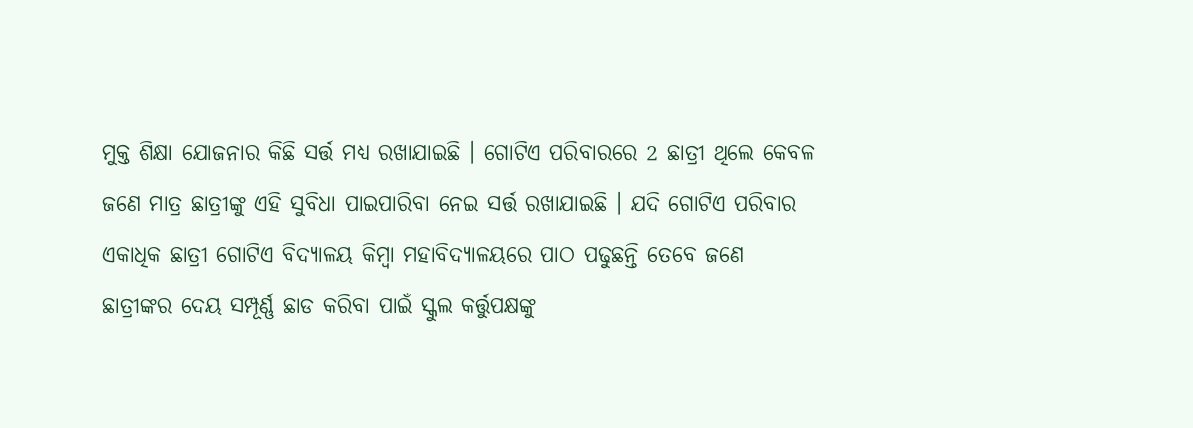ମୁକ୍ତ ଶିକ୍ଷା ଯୋଜନାର କିଛି ସର୍ତ୍ତ ମଧ୍ୟ ରଖାଯାଇଛି । ଗୋଟିଏ ପରିବାରରେ 2 ଛାତ୍ରୀ ଥିଲେ କେବଳ ଜଣେ ମାତ୍ର ଛାତ୍ରୀଙ୍କୁ ଏହି ସୁବିଧା ପାଇପାରିବା ନେଇ ସର୍ତ୍ତ ରଖାଯାଇଛି । ଯଦି ଗୋଟିଏ ପରିବାର ଏକାଧିକ ଛାତ୍ରୀ ଗୋଟିଏ ବିଦ୍ୟାଳୟ କିମ୍ବା ମହାବିଦ୍ୟାଳୟରେ ପାଠ ପଢୁଛନ୍ତି ତେବେ ଜଣେ ଛାତ୍ରୀଙ୍କର ଦେୟ ସମ୍ପୂର୍ଣ୍ଣ ଛାଡ କରିବା ପାଇଁ ସ୍କୁଲ କର୍ତ୍ତୁପକ୍ଷଙ୍କୁ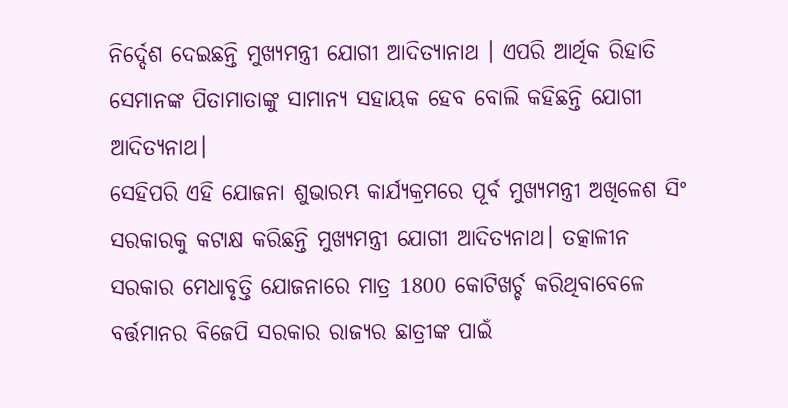ନିର୍ଦ୍ଦେଶ ଦେଇଛନ୍ତି ମୁଖ୍ୟମନ୍ତ୍ରୀ ଯୋଗୀ ଆଦିତ୍ୟାନାଥ । ଏପରି ଆର୍ଥିକ ରିହାତି ସେମାନଙ୍କ ପିତାମାତାଙ୍କୁ ସାମାନ୍ୟ ସହାୟକ ହେବ ବୋଲି କହିଛନ୍ତି ଯୋଗୀ ଆଦିତ୍ୟନାଥ।
ସେହିପରି ଏହି ଯୋଜନା ଶୁଭାରମ୍ଭ କାର୍ଯ୍ୟକ୍ରମରେ ପୂର୍ବ ମୁଖ୍ୟମନ୍ତ୍ରୀ ଅଖିଳେଶ ସିଂ ସରକାରକୁ କଟାକ୍ଷ କରିଛନ୍ତି ମୁଖ୍ୟମନ୍ତ୍ରୀ ଯୋଗୀ ଆଦିତ୍ୟନାଥ। ତତ୍କାଳୀନ ସରକାର ମେଧାବୃତ୍ତି ଯୋଜନାରେ ମାତ୍ର 1800 କୋଟିଖର୍ଚ୍ଚ କରିଥିବାବେଳେ ବର୍ତ୍ତମାନର ବିଜେପି ସରକାର ରାଜ୍ୟର ଛାତ୍ରୀଙ୍କ ପାଇଁ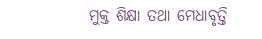ମୁକ୍ତ ଶିକ୍ଷା ତଥା ମେଧାବୃତ୍ତି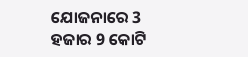ଯୋଜନାରେ 3 ହଜାର 9 କୋଟି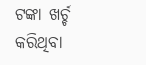ଟଙ୍କା ଖର୍ଚ୍ଚ କରିଥିବା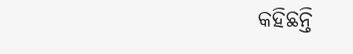କହିଛନ୍ତି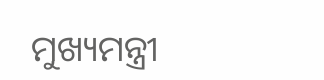ମୁଖ୍ୟମନ୍ତ୍ରୀ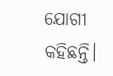ଯୋଗୀ କହିଛନ୍ତି।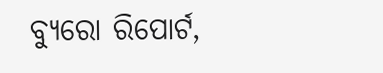ବ୍ୟୁରୋ ରିପୋର୍ଟ,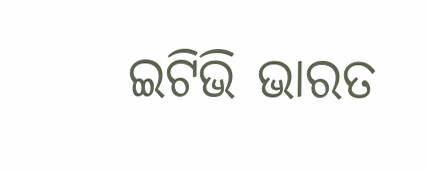ଇଟିଭି ଭାରତ